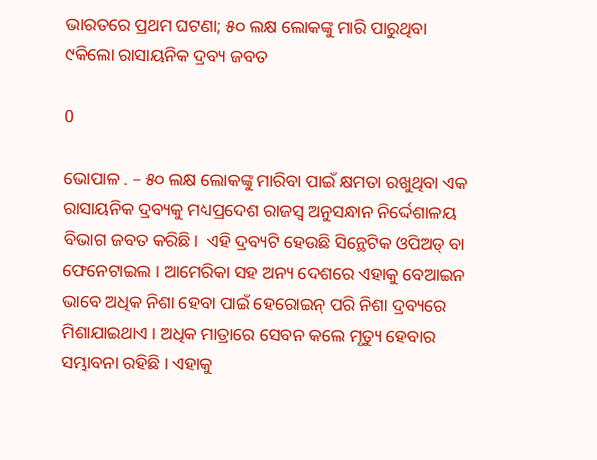ଭାରତରେ ପ୍ରଥମ ଘଟଣା; ୫୦ ଲକ୍ଷ ଲୋକଙ୍କୁ ମାରି ପାରୁଥିବା  ୯କିଲୋ ରାସାୟନିକ ଦ୍ରବ୍ୟ ଜବତ

0

ଭୋପାଳ . – ୫୦ ଲକ୍ଷ ଲୋକଙ୍କୁ ମାରିବା ପାଇଁ କ୍ଷମତା ରଖୁଥିବା ଏକ ରାସାୟନିକ ଦ୍ରବ୍ୟକୁ ମଧ୍ୟପ୍ରଦେଶ ରାଜସ୍ୱ ଅନୁସନ୍ଧାନ ନିର୍ଦ୍ଦେଶାଳୟ ବିଭାଗ ଜବତ କରିଛି।  ଏହି ଦ୍ରବ୍ୟଟି ହେଉଛି ସିନ୍ଥେଟିକ ଓପିଅଡ୍‌ ବା ଫେନେଟାଇଲ । ଆମେରିକା ସହ ଅନ୍ୟ ଦେଶରେ ଏହାକୁ ବେଆଇନ ଭାବେ ଅଧିକ ନିଶା ହେବା ପାଇଁ ହେରୋଇନ୍‌ ପରି ନିଶା ଦ୍ରବ୍ୟରେ ମିଶାଯାଇଥାଏ । ଅଧିକ ମାତ୍ରାରେ ସେବନ କଲେ ମୃତ୍ୟୁ ହେବାର ସମ୍ଭାବନା ରହିଛି । ଏହାକୁ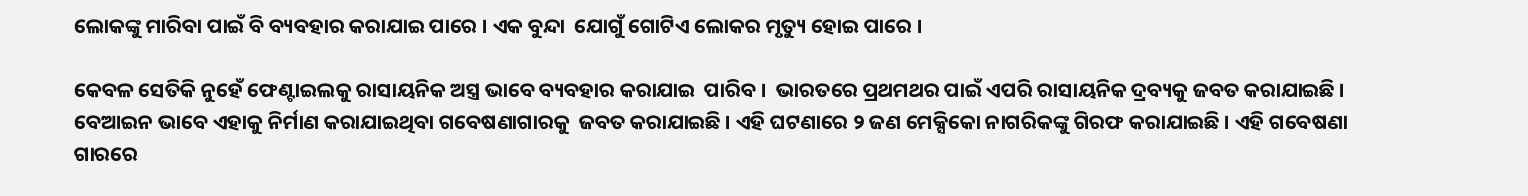ଲୋକଙ୍କୁ ମାରିବା ପାଇଁ ବି ବ୍ୟବହାର କରାଯାଇ ପାରେ । ଏକ ବୁନ୍ଦା  ଯୋଗୁଁ ଗୋଟିଏ ଲୋକର ମୃତ୍ୟୁ ହୋଇ ପାରେ ।

କେବଳ ସେତିକି ନୁହେଁ ଫେଣ୍ଟାଇଲକୁ ରାସାୟନିକ ଅସ୍ତ୍ର ଭାବେ ବ୍ୟବହାର କରାଯାଇ  ପାରିବ ।  ଭାରତରେ ପ୍ରଥମଥର ପାଇଁ ଏପରି ରାସାୟନିକ ଦ୍ରବ୍ୟକୁ ଜବତ କରାଯାଇଛି । ବେଆଇନ ଭାବେ ଏହାକୁ ନିର୍ମାଣ କରାଯାଇଥିବା ଗବେଷଣାଗାରକୁ  ଜବତ କରାଯାଇଛି । ଏହି ଘଟଣାରେ ୨ ଜଣ ମେକ୍ସିକୋ ନାଗରିକଙ୍କୁ ଗିରଫ କରାଯାଇଛି । ଏହି ଗବେଷଣା ଗାରରେ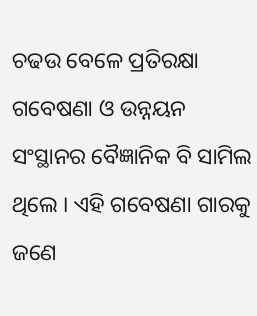ଚଢଉ ବେଳେ ପ୍ରତିରକ୍ଷା ଗବେଷଣା ଓ ଉନ୍ନୟନ ସଂସ୍ଥାନର ବୈଜ୍ଞାନିକ ବି ସାମିଲ ଥିଲେ । ଏହି ଗବେଷଣା ଗାରକୁ ଜଣେ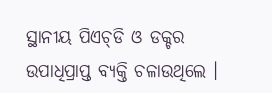ସ୍ଥାନୀୟ ପିଏଚ୍‌ଡି ଓ ଡକ୍ଚର ଉପାଧିପ୍ରାପ୍ତ ବ୍ୟକ୍ତି ଚଳାଉଥିଲେ ।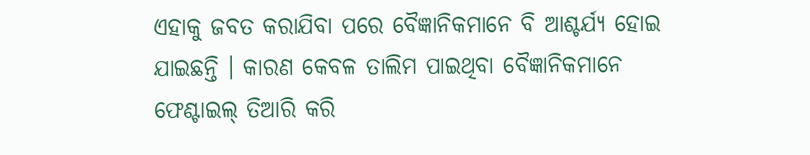ଏହାକୁ ଜବତ କରାଯିବା ପରେ ବୈଜ୍ଞାନିକମାନେ ବି ଆଶ୍ଚର୍ଯ୍ୟ ହୋଇ ଯାଇଛନ୍ତି । କାରଣ କେବଳ ତାଲିମ ପାଇଥିବା ବୈଜ୍ଞାନିକମାନେ ଫେଣ୍ଟାଇଲ୍ ତିଆରି କରି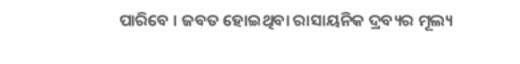ପାରିବେ । ଜବତ ହୋଇଥିବା ରାସାୟନିକ ଦ୍ରବ୍ୟର ମୂଲ୍ୟ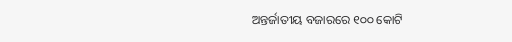ଅନ୍ତର୍ଜାତୀୟ ବଜାରରେ ୧୦୦ କୋଟି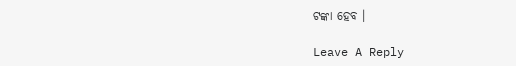ଟଙ୍କା ହେବ ।

Leave A Reply